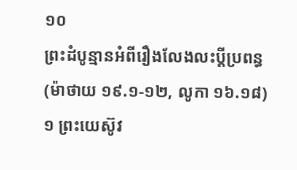១០
ព្រះដំបូន្មានអំពីរឿងលែងលះប្តីប្រពន្ធ
(ម៉ាថាយ ១៩.១-១២, លូកា ១៦.១៨)
១ ព្រះយេស៊ូវ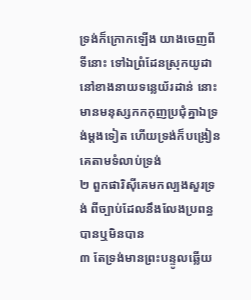ទ្រង់ក៏ក្រោកឡើង យាងចេញពីទីនោះ ទៅឯព្រំដែនស្រុកយូដា នៅខាងនាយទន្លេយ័រដាន់ នោះមានមនុស្សកកកុញប្រជុំគ្នាឯទ្រង់ម្តងទៀត ហើយទ្រង់ក៏បង្រៀនគេតាមទំលាប់ទ្រង់
២ ពួកផារិស៊ីគេមកល្បងសួរទ្រង់ ពីច្បាប់ដែលនឹងលែងប្រពន្ធបានឬមិនបាន
៣ តែទ្រង់មានព្រះបន្ទូលឆ្លើយ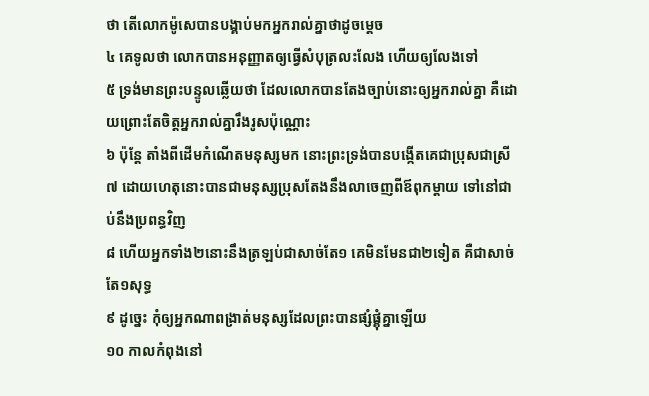ថា តើលោកម៉ូសេបានបង្គាប់មកអ្នករាល់គ្នាថាដូចម្តេច
៤ គេទូលថា លោកបានអនុញ្ញាតឲ្យធ្វើសំបុត្រលះលែង ហើយឲ្យលែងទៅ
៥ ទ្រង់មានព្រះបន្ទូលឆ្លើយថា ដែលលោកបានតែងច្បាប់នោះឲ្យអ្នករាល់គ្នា គឺដោយព្រោះតែចិត្តអ្នករាល់គ្នារឹងរូសប៉ុណ្ណោះ
៦ ប៉ុន្តែ តាំងពីដើមកំណើតមនុស្សមក នោះព្រះទ្រង់បានបង្កើតគេជាប្រុសជាស្រី
៧ ដោយហេតុនោះបានជាមនុស្សប្រុសតែងនឹងលាចេញពីឪពុកម្តាយ ទៅនៅជាប់នឹងប្រពន្ធវិញ
៨ ហើយអ្នកទាំង២នោះនឹងត្រឡប់ជាសាច់តែ១ គេមិនមែនជា២ទៀត គឺជាសាច់តែ១សុទ្ធ
៩ ដូច្នេះ កុំឲ្យអ្នកណាពង្រាត់មនុស្សដែលព្រះបានផ្សំផ្គុំគ្នាឡើយ
១០ កាលកំពុងនៅ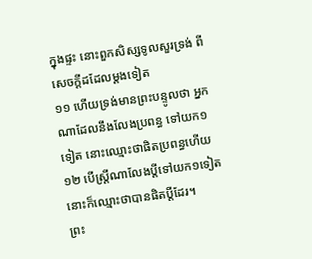ក្នុងផ្ទះ នោះពួកសិស្សទូលសួរទ្រង់ ពីសេចក្តីដដែលម្តងទៀត
១១ ហើយទ្រង់មានព្រះបន្ទូលថា អ្នកណាដែលនឹងលែងប្រពន្ធ ទៅយក១ទៀត នោះឈ្មោះថាផិតប្រពន្ធហើយ
១២ បើស្ត្រីណាលែងប្តីទៅយក១ទៀត នោះក៏ឈ្មោះថាបានផិតប្តីដែរ។
ព្រះ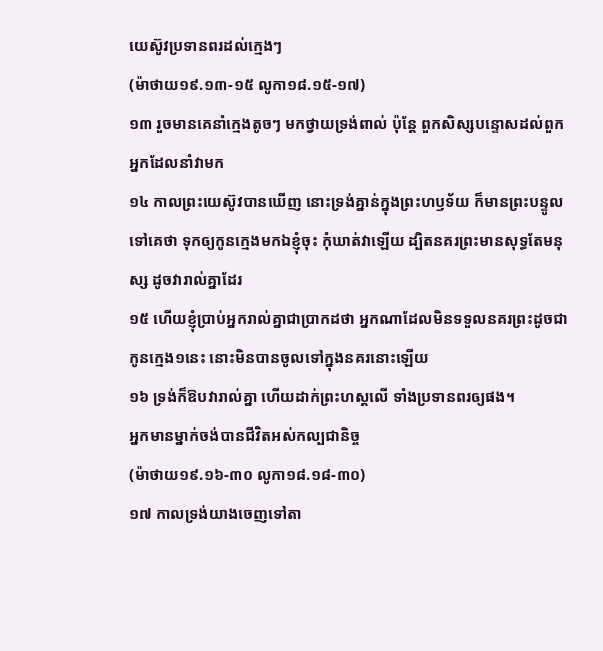យេស៊ូវប្រទានពរដល់ក្មេងៗ
(ម៉ាថាយ១៩.១៣-១៥ លូកា១៨.១៥-១៧)
១៣ រួចមានគេនាំក្មេងតូចៗ មកថ្វាយទ្រង់ពាល់ ប៉ុន្តែ ពួកសិស្សបន្ទោសដល់ពួកអ្នកដែលនាំវាមក
១៤ កាលព្រះយេស៊ូវបានឃើញ នោះទ្រង់គ្នាន់ក្នុងព្រះហឫទ័យ ក៏មានព្រះបន្ទូលទៅគេថា ទុកឲ្យកូនក្មេងមកឯខ្ញុំចុះ កុំឃាត់វាឡើយ ដ្បិតនគរព្រះមានសុទ្ធតែមនុស្ស ដូចវារាល់គ្នាដែរ
១៥ ហើយខ្ញុំប្រាប់អ្នករាល់គ្នាជាប្រាកដថា អ្នកណាដែលមិនទទួលនគរព្រះដូចជាកូនក្មេង១នេះ នោះមិនបានចូលទៅក្នុងនគរនោះឡើយ
១៦ ទ្រង់ក៏ឱបវារាល់គ្នា ហើយដាក់ព្រះហស្តលើ ទាំងប្រទានពរឲ្យផង។
អ្នកមានម្នាក់ចង់បានជីវិតអស់កល្បជានិច្ច
(ម៉ាថាយ១៩.១៦-៣០ លូកា១៨.១៨-៣០)
១៧ កាលទ្រង់យាងចេញទៅតា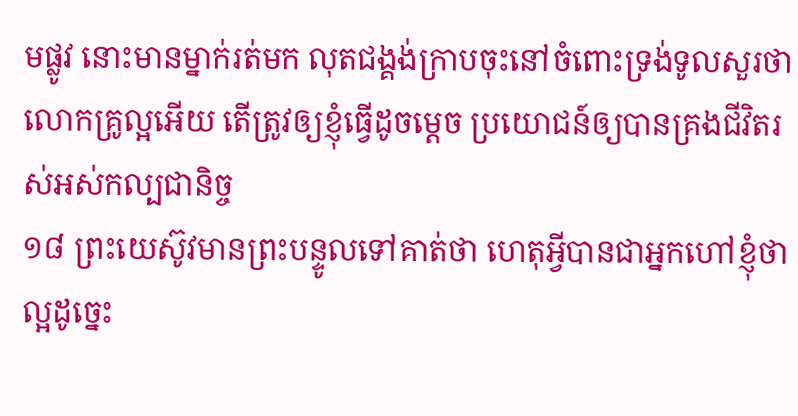មផ្លូវ នោះមានម្នាក់រត់មក លុតជង្គង់ក្រាបចុះនៅចំពោះទ្រង់ទូលសួរថា លោកគ្រូល្អអើយ តើត្រូវឲ្យខ្ញុំធ្វើដូចម្តេច ប្រយោជន៍ឲ្យបានគ្រងជីវិតរស់អស់កល្បជានិច្ច
១៨ ព្រះយេស៊ូវមានព្រះបន្ទូលទៅគាត់ថា ហេតុអ្វីបានជាអ្នកហៅខ្ញុំថាល្អដូច្នេះ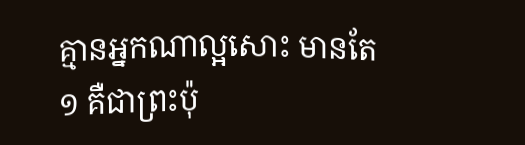គ្មានអ្នកណាល្អសោះ មានតែ១ គឺជាព្រះប៉ុ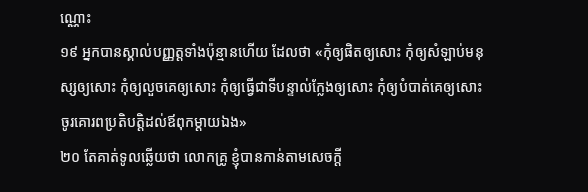ណ្ណោះ
១៩ អ្នកបានស្គាល់បញ្ញត្តទាំងប៉ុន្មានហើយ ដែលថា «កុំឲ្យផិតឲ្យសោះ កុំឲ្យសំឡាប់មនុស្សឲ្យសោះ កុំឲ្យលួចគេឲ្យសោះ កុំឲ្យធ្វើជាទីបន្ទាល់ក្លែងឲ្យសោះ កុំឲ្យបំបាត់គេឲ្យសោះ ចូរគោរពប្រតិបត្តិដល់ឪពុកម្តាយឯង»
២០ តែគាត់ទូលឆ្លើយថា លោកគ្រូ ខ្ញុំបានកាន់តាមសេចក្តី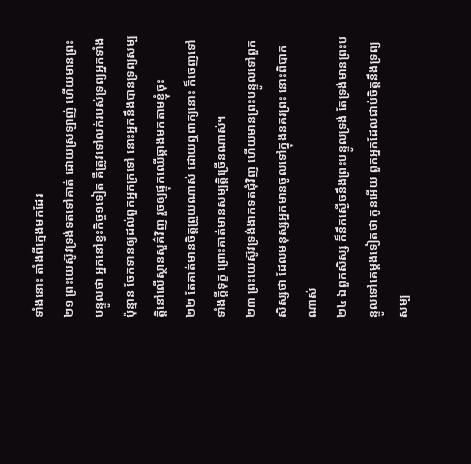ទាំងនោះ តាំងពីក្មេងមកដែរ
២១ ព្រះយេស៊ូវទ្រង់ទតទៅគាត់ ដោយស្រឡាញ់ ហើយមានព្រះបន្ទូលថា អ្នកនៅខ្វះកិច្ច១ទៀត គឺត្រូវទៅលក់របស់ទ្រព្យអ្នកទាំងប៉ុន្មាន ចែកទានឲ្យដល់ពួកអ្នកក្រទៅ នោះអ្នកនឹងបានទ្រព្យសម្បត្តិនៅលើស្ថានសួគ៌វិញ រួចឲ្យផ្ទុកឈើឆ្កាងមកតាមខ្ញុំចុះ
២២ តែគាត់មានចិត្តព្រួយណាស់ ដោយឮពាក្យនោះ ក៏ចេញទៅទាំងក្តីទុក្ខ ព្រោះគាត់មានសម្បត្តិច្រើនណាស់។
២៣ ព្រះយេស៊ូវទ្រង់ងាកទតជុំវិញ ហើយមានព្រះបន្ទូលទៅពួកសិស្សថា ដែលមនុស្សអ្នកមានចូលទៅក្នុងនគរព្រះ នោះពិបាកណាស់
២៤ ឯពួកសិស្ស ក៏នឹកស្ងើចនឹងព្រះបន្ទូលទ្រង់ តែទ្រង់មានព្រះបន្ទូលទៅគេម្តងទៀតថា កូនអើយ ពួកអ្នកដែលជាប់ចិត្តនឹងទ្រព្យសម្ប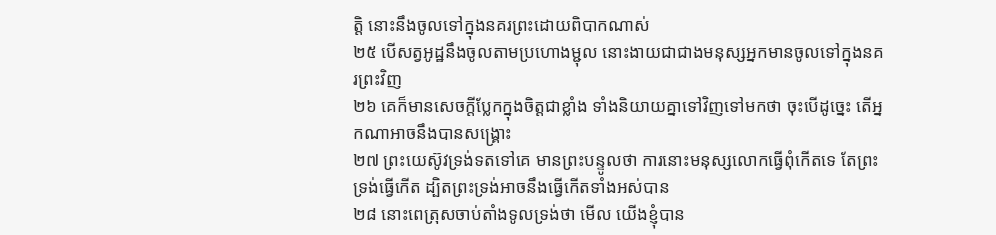ត្តិ នោះនឹងចូលទៅក្នុងនគរព្រះដោយពិបាកណាស់
២៥ បើសត្វអូដ្ឋនឹងចូលតាមប្រហោងម្ជុល នោះងាយជាជាងមនុស្សអ្នកមានចូលទៅក្នុងនគរព្រះវិញ
២៦ គេក៏មានសេចក្តីប្លែកក្នុងចិត្តជាខ្លាំង ទាំងនិយាយគ្នាទៅវិញទៅមកថា ចុះបើដូច្នេះ តើអ្នកណាអាចនឹងបានសង្គ្រោះ
២៧ ព្រះយេស៊ូវទ្រង់ទតទៅគេ មានព្រះបន្ទូលថា ការនោះមនុស្សលោកធ្វើពុំកើតទេ តែព្រះទ្រង់ធ្វើកើត ដ្បិតព្រះទ្រង់អាចនឹងធ្វើកើតទាំងអស់បាន
២៨ នោះពេត្រុសចាប់តាំងទូលទ្រង់ថា មើល យើងខ្ញុំបាន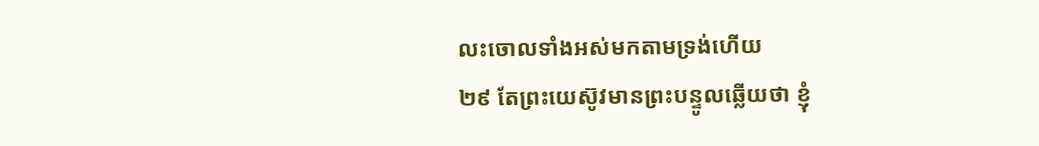លះចោលទាំងអស់មកតាមទ្រង់ហើយ
២៩ តែព្រះយេស៊ូវមានព្រះបន្ទូលឆ្លើយថា ខ្ញុំ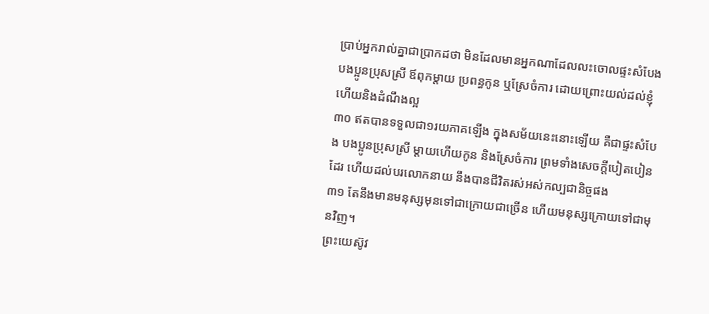ប្រាប់អ្នករាល់គ្នាជាប្រាកដថា មិនដែលមានអ្នកណាដែលលះចោលផ្ទះសំបែង បងប្អូនប្រុសស្រី ឪពុកម្តាយ ប្រពន្ធកូន ឬស្រែចំការ ដោយព្រោះយល់ដល់ខ្ញុំ ហើយនិងដំណឹងល្អ
៣០ ឥតបានទទួលជា១រយភាគឡើង ក្នុងសម័យនេះនោះឡើយ គឺជាផ្ទះសំបែង បងប្អូនប្រុសស្រី ម្តាយហើយកូន និងស្រែចំការ ព្រមទាំងសេចក្តីបៀតបៀនដែរ ហើយដល់បរលោកនាយ នឹងបានជីវិតរស់អស់កល្បជានិច្ចផង
៣១ តែនឹងមានមនុស្សមុនទៅជាក្រោយជាច្រើន ហើយមនុស្សក្រោយទៅជាមុនវិញ។
ព្រះយេស៊ូវ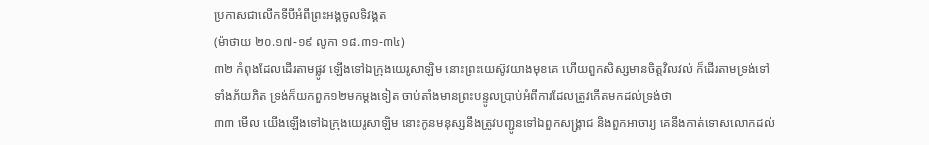ប្រកាសជាលើកទីបីអំពីព្រះអង្គចូលទិវង្គត
(ម៉ាថាយ ២០.១៧-១៩ លូកា ១៨.៣១-៣៤)
៣២ កំពុងដែលដើរតាមផ្លូវ ឡើងទៅឯក្រុងយេរូសាឡិម នោះព្រះយេស៊ូវយាងមុខគេ ហើយពួកសិស្សមានចិត្តវិលវល់ ក៏ដើរតាមទ្រង់ទៅទាំងភ័យភិត ទ្រង់ក៏យកពួក១២មកម្តងទៀត ចាប់តាំងមានព្រះបន្ទូលប្រាប់អំពីការដែលត្រូវកើតមកដល់ទ្រង់ថា
៣៣ មើល យើងឡើងទៅឯក្រុងយេរូសាឡិម នោះកូនមនុស្សនឹងត្រូវបញ្ជូនទៅឯពួកសង្គ្រាជ និងពួកអាចារ្យ គេនឹងកាត់ទោសលោកដល់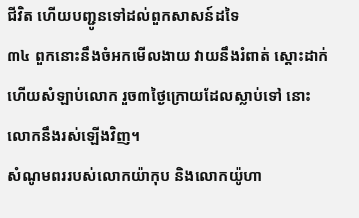ជីវិត ហើយបញ្ជូនទៅដល់ពួកសាសន៍ដទៃ
៣៤ ពួកនោះនឹងចំអកមើលងាយ វាយនឹងរំពាត់ ស្តោះដាក់ ហើយសំឡាប់លោក រួច៣ថ្ងៃក្រោយដែលស្លាប់ទៅ នោះលោកនឹងរស់ឡើងវិញ។
សំណូមពររបស់លោកយ៉ាកុប និងលោកយ៉ូហា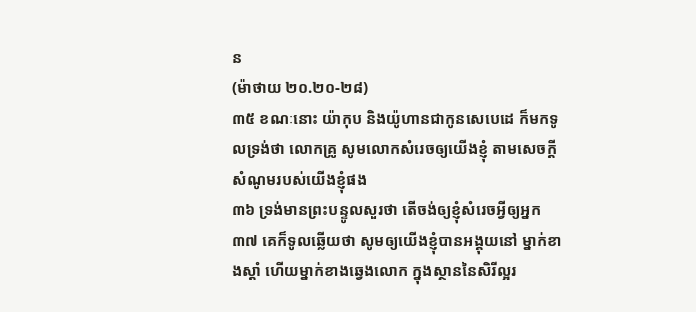ន
(ម៉ាថាយ ២០.២០-២៨)
៣៥ ខណៈនោះ យ៉ាកុប និងយ៉ូហានជាកូនសេបេដេ ក៏មកទូលទ្រង់ថា លោកគ្រូ សូមលោកសំរេចឲ្យយើងខ្ញុំ តាមសេចក្តីសំណូមរបស់យើងខ្ញុំផង
៣៦ ទ្រង់មានព្រះបន្ទូលសួរថា តើចង់ឲ្យខ្ញុំសំរេចអ្វីឲ្យអ្នក
៣៧ គេក៏ទូលឆ្លើយថា សូមឲ្យយើងខ្ញុំបានអង្គុយនៅ ម្នាក់ខាងស្តាំ ហើយម្នាក់ខាងឆ្វេងលោក ក្នុងស្ថាននៃសិរីល្អរ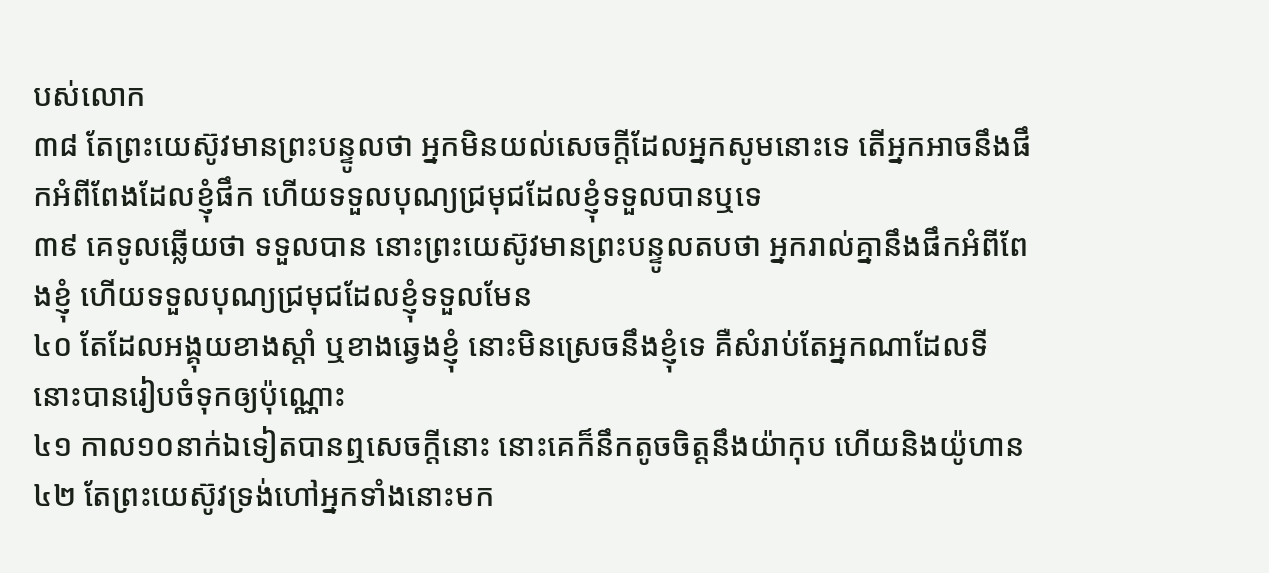បស់លោក
៣៨ តែព្រះយេស៊ូវមានព្រះបន្ទូលថា អ្នកមិនយល់សេចក្តីដែលអ្នកសូមនោះទេ តើអ្នកអាចនឹងផឹកអំពីពែងដែលខ្ញុំផឹក ហើយទទួលបុណ្យជ្រមុជដែលខ្ញុំទទួលបានឬទេ
៣៩ គេទូលឆ្លើយថា ទទួលបាន នោះព្រះយេស៊ូវមានព្រះបន្ទូលតបថា អ្នករាល់គ្នានឹងផឹកអំពីពែងខ្ញុំ ហើយទទួលបុណ្យជ្រមុជដែលខ្ញុំទទួលមែន
៤០ តែដែលអង្គុយខាងស្តាំ ឬខាងឆ្វេងខ្ញុំ នោះមិនស្រេចនឹងខ្ញុំទេ គឺសំរាប់តែអ្នកណាដែលទីនោះបានរៀបចំទុកឲ្យប៉ុណ្ណោះ
៤១ កាល១០នាក់ឯទៀតបានឮសេចក្តីនោះ នោះគេក៏នឹកតូចចិត្តនឹងយ៉ាកុប ហើយនិងយ៉ូហាន
៤២ តែព្រះយេស៊ូវទ្រង់ហៅអ្នកទាំងនោះមក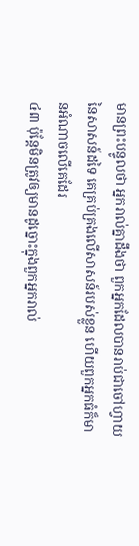មានព្រះបន្ទូលថា អ្នករាល់គ្នាដឹងថា ពួកអ្នកដែលបានរាប់ជាចៅហ្វាយនៃសាសន៍ដទៃ គេគ្រប់គ្រងលើសាសន៍របស់ខ្លួន ហើយពួកអ្នកធំក៏មានអំណាចលើគេដែរ
៤៣ ប៉ុន្តែមិនត្រូវឲ្យមានដូច្នោះក្នុងពួកអ្នករាល់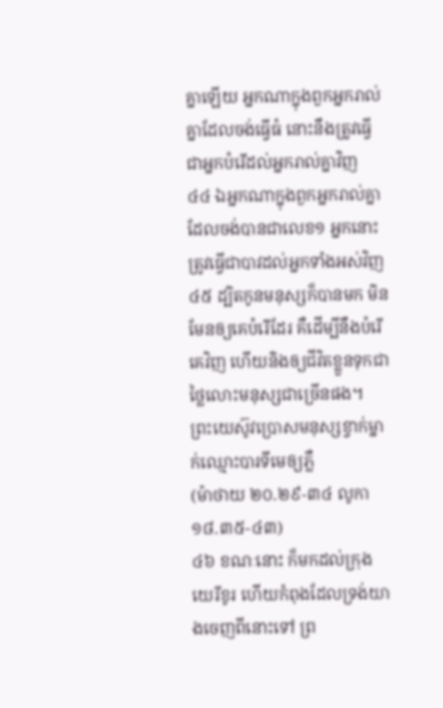គ្នាឡើយ អ្នកណាក្នុងពួកអ្នករាល់គ្នាដែលចង់ធ្វើធំ នោះនឹងត្រូវធ្វើជាអ្នកបំរើដល់អ្នករាល់គ្នាវិញ
៤៤ ឯអ្នកណាក្នុងពួកអ្នករាល់គ្នាដែលចង់បានជាលេខ១ អ្នកនោះត្រូវធ្វើជាបាវដល់អ្នកទាំងអស់វិញ
៤៥ ដ្បិតកូនមនុស្សក៏បានមក មិនមែនឲ្យគេបំរើដែរ គឺដើម្បីនឹងបំរើគេវិញ ហើយនិងឲ្យជីវិតខ្លួនទុកជាថ្លៃលោះមនុស្សជាច្រើនផង។
ព្រះយេស៊ូវប្រោសមនុស្សខ្វាក់ម្នាក់ឈ្មោះបារទីមេឲ្យភ្លឺ
(ម៉ាថាយ ២០.២៩-៣៤ លូកា ១៨.៣៥-៤៣)
៤៦ ខណៈនោះ ក៏មកដល់ក្រុងយេរីខូរ ហើយកំពុងដែលទ្រង់យាងចេញពីនោះទៅ ព្រ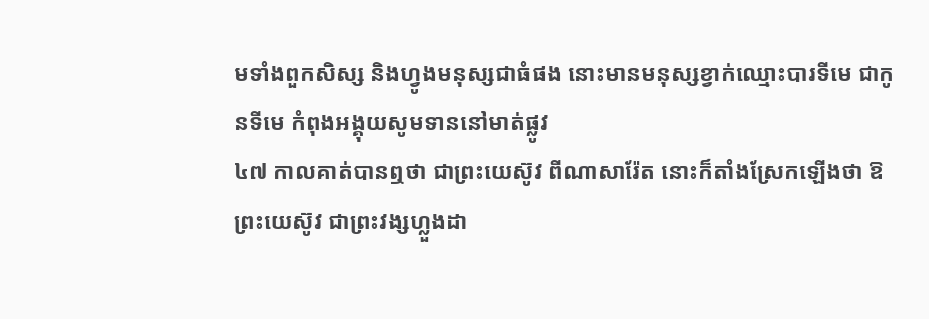មទាំងពួកសិស្ស និងហ្វូងមនុស្សជាធំផង នោះមានមនុស្សខ្វាក់ឈ្មោះបារទីមេ ជាកូនទីមេ កំពុងអង្គុយសូមទាននៅមាត់ផ្លូវ
៤៧ កាលគាត់បានឮថា ជាព្រះយេស៊ូវ ពីណាសារ៉ែត នោះក៏តាំងស្រែកឡើងថា ឱព្រះយេស៊ូវ ជាព្រះវង្សហ្លួងដា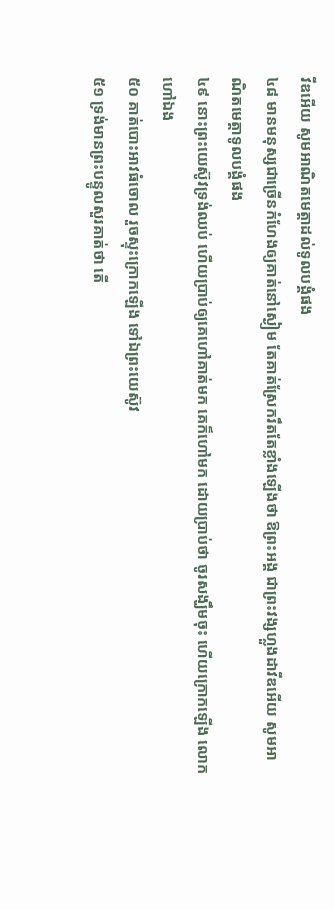វីឌអើយ សូមអាណិតមេត្តាដល់ទូលបង្គំផង
៤៨ មានមនុស្សជាច្រើនកំហែងឲ្យគាត់នៅស្ងៀម តែគាត់ស្រែករឹតតែខ្លាំងឡើងថា ឱព្រះអង្គ ជាព្រះវង្សហ្លួងដាវីឌអើយ សូមអាណិតមេត្តាទូលបង្គំផង
៤៩ នោះព្រះយេស៊ូវទ្រង់ឈប់ ហើយប្រាប់ឲ្យគេហៅគាត់មក គេក៏ហៅមក ដោយប្រាប់ថា ចូរសង្ឃឹមចុះ ហើយក្រោកឡើង លោកហៅឯង
៥០ គាត់បោះអាវធំចោល រួចស្ទុះក្រោកឡើង ទៅឯព្រះយេស៊ូវ
៥១ ទ្រង់មានព្រះបន្ទូលសួរគាត់ថា តើ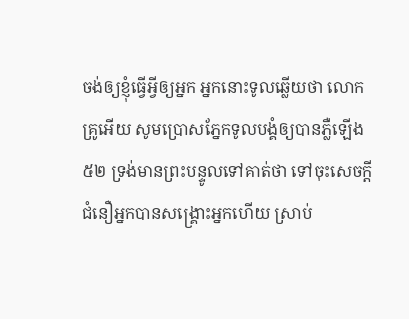ចង់ឲ្យខ្ញុំធ្វើអ្វីឲ្យអ្នក អ្នកនោះទូលឆ្លើយថា លោកគ្រូអើយ សូមប្រោសភ្នែកទូលបង្គំឲ្យបានភ្លឺឡើង
៥២ ទ្រង់មានព្រះបន្ទូលទៅគាត់ថា ទៅចុះសេចក្តីជំនឿអ្នកបានសង្គ្រោះអ្នកហើយ ស្រាប់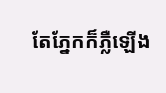តែភ្នែកក៏ភ្លឺឡើង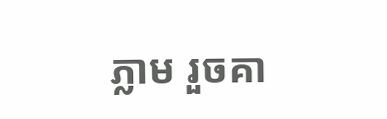ភ្លាម រួចគា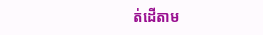ត់ដើតាម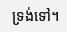ទ្រង់ទៅ។